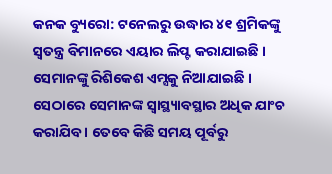କନକ ବ୍ୟୁରୋ: ଟନେଲରୁ ଉଦ୍ଧାର ୪୧ ଶ୍ରମିକଙ୍କୁ ସ୍ୱତନ୍ତ୍ର ବିମାନରେ ଏୟାର ଲିପ୍ଟ କରାଯାଇଛି । ସେମାନଙ୍କୁ ରିଶିକେଶ ଏମ୍ସକୁ ନିଆଯାଇଛି । ସେଠାରେ ସେମାନଙ୍କ ସ୍ୱାସ୍ଥ୍ୟାବସ୍ଥାର ଅଧିକ ଯାଂଚ କରାଯିବ । ତେବେ କିଛି ସମୟ ପୂର୍ବରୁ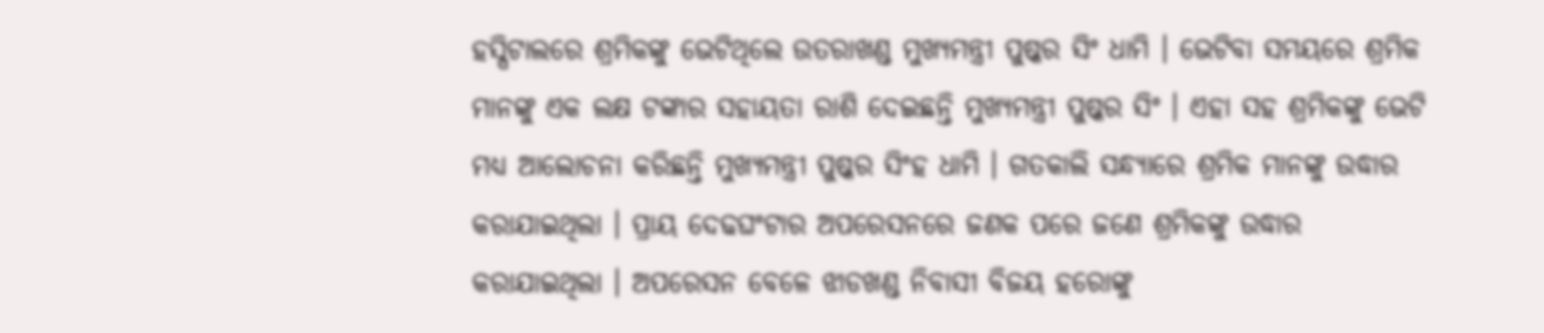ହସ୍ପିଟାଲରେ ଶ୍ରମିକଙ୍କୁ ଭେଟିଥିଲେ ଉତରାଖଣ୍ଡ ମୁଖ୍ୟମନ୍ତ୍ରୀ ପୁଷ୍କର ସିଂ ଧାମି । ଭେଟିବା ସମୟରେ ଶ୍ରମିକ ମାନଙ୍କୁ ଏକ ଲକ୍ଷ ଟଙ୍କାର ସହାୟତା ରାଶି ଦେଇଛନ୍ତି ମୁଖ୍ୟମନ୍ତ୍ରୀ ପୁଷ୍କର ସିଂ । ଏହା ସହ ଶ୍ରମିକଙ୍କୁ ଭେଟି ମଧ୍ୟ ଆଲୋଚନା କରିଛନ୍ତି ମୁଖ୍ୟମନ୍ତ୍ରୀ ପୁଷ୍କର ସିଂହ ଧାମି । ଗତକାଲି ସନ୍ଧ୍ୟାରେ ଶ୍ରମିକ ମାନଙ୍କୁ ଉଦ୍ଧାର କରାଯାଇଥିଲା । ପ୍ରାୟ ଦେଢଘଂଟାର ଅପରେସନରେ ଜଣକ ପରେ ଜଣେ ଶ୍ରମିକଙ୍କୁ ଉଦ୍ଧାର କରାଯାଇଥିଲା । ଅପରେସନ ବେଳେ ଝାଡଖଣ୍ଡ ନିବାସୀ ବିଜୟ ହରୋଙ୍କୁ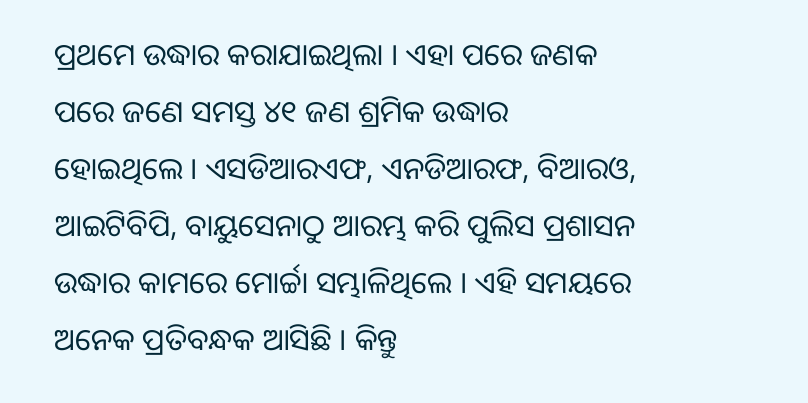ପ୍ରଥମେ ଉଦ୍ଧାର କରାଯାଇଥିଲା । ଏହା ପରେ ଜଣକ ପରେ ଜଣେ ସମସ୍ତ ୪୧ ଜଣ ଶ୍ରମିକ ଉଦ୍ଧାର ହୋଇଥିଲେ । ଏସଡିଆରଏଫ, ଏନଡିଆରଫ, ବିଆରଓ, ଆଇଟିବିପି, ବାୟୁସେନାଠୁ ଆରମ୍ଭ କରି ପୁଲିସ ପ୍ରଶାସନ ଉଦ୍ଧାର କାମରେ ମୋର୍ଚ୍ଚା ସମ୍ଭାଳିଥିଲେ । ଏହି ସମୟରେ ଅନେକ ପ୍ରତିବନ୍ଧକ ଆସିଛି । କିନ୍ତୁ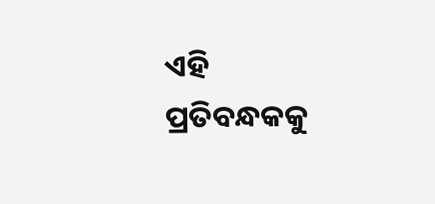ଏହି ପ୍ରତିବନ୍ଧକକୁ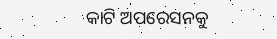କାଟି ଅପରେସନକୁ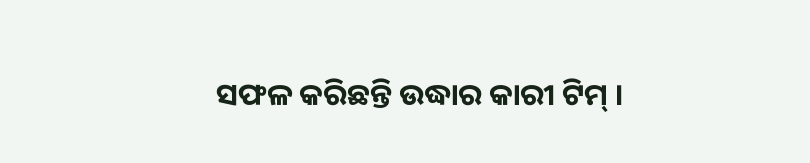ସଫଳ କରିଛନ୍ତି ଉଦ୍ଧାର କାରୀ ଟିମ୍ ।